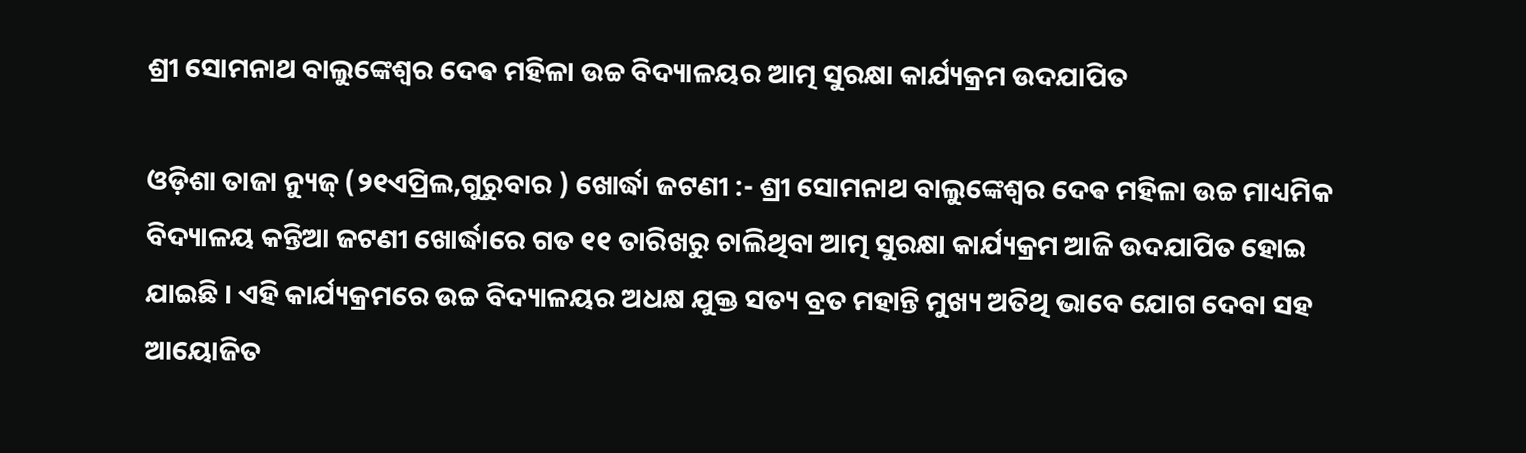ଶ୍ରୀ ସୋମନାଥ ବାଲୁଙ୍କେଶ୍ୱର ଦେଵ ମହିଳା ଉଚ୍ଚ ବିଦ୍ୟାଳୟର ଆତ୍ମ ସୁରକ୍ଷା କାର୍ଯ୍ୟକ୍ରମ ଉଦଯାପିତ

ଓଡ଼ିଶା ତାଜା ନ୍ୟୁଜ୍ (୨୧ଏପ୍ରିଲ,ଗୁରୁବାର ) ଖୋର୍ଦ୍ଧା ଜଟଣୀ :- ଶ୍ରୀ ସୋମନାଥ ବାଲୁଙ୍କେଶ୍ୱର ଦେଵ ମହିଳା ଉଚ୍ଚ ମାଧ୍ୟମିକ ବିଦ୍ୟାଳୟ କନ୍ତିଆ ଜଟଣୀ ଖୋର୍ଦ୍ଧାରେ ଗତ ୧୧ ତାରିଖରୁ ଚାଲିଥିବା ଆତ୍ମ ସୁରକ୍ଷା କାର୍ଯ୍ୟକ୍ରମ ଆଜି ଉଦଯାପିତ ହୋଇ ଯାଇଛି । ଏହି କାର୍ଯ୍ୟକ୍ରମରେ ଉଚ୍ଚ ବିଦ୍ୟାଳୟର ଅଧକ୍ଷ ଯୁକ୍ତ ସତ୍ୟ ବ୍ରତ ମହାନ୍ତି ମୁଖ୍ୟ ଅତିଥି ଭାବେ ଯୋଗ ଦେବା ସହ ଆୟୋଜିତ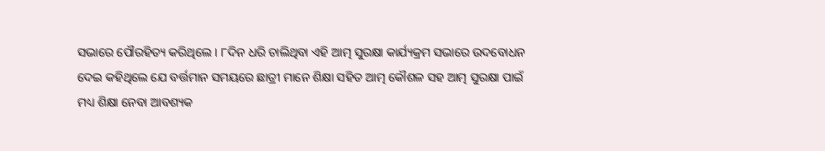ସଭାରେ ପୌରହିତ୍ୟ କରିଥିଲେ । ୮ଦିନ ଧରି ଚାଲିଥିବା ଏହି ଆତ୍ମ ସୁରକ୍ଷା କାର୍ଯ୍ୟକ୍ରମ ସଭାରେ ଉଦବୋଧନ ଦେଇ କହିଥିଲେ ଯେ ବର୍ତ୍ତମାନ ସମୟରେ ଛାତ୍ରୀ ମାନେ ଶିକ୍ଷା ସହିତ ଆତ୍ମ କୌଶଳ ସହ ଆତ୍ମ ସୁରକ୍ଷା ପାଇଁ ମଧ୍ୟ ଶିକ୍ଷା ନେବା ଆବଶ୍ୟକ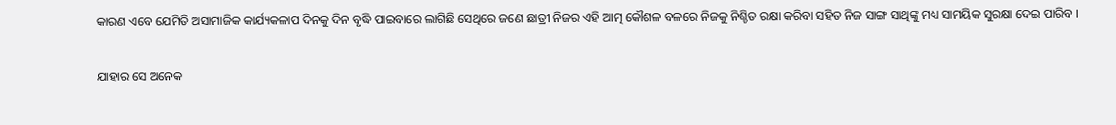କାରଣ ଏବେ ଯେମିତି ଅସାମାଜିକ କାର୍ଯ୍ୟକଳାପ ଦିନକୁ ଦିନ ବୃଦ୍ଧି ପାଇବାରେ ଲାଗିଛି ସେଥିରେ ଜଣେ ଛାତ୍ରୀ ନିଜର ଏହି ଆତ୍ମ କୌଶଳ ବଳରେ ନିଜକୁ ନିଶ୍ଚିତ ରକ୍ଷା କରିବା ସହିତ ନିଜ ସାଙ୍ଗ ସାଥିଙ୍କୁ ମଧ୍ୟ ସାମୟିକ ସୁରକ୍ଷା ଦେଇ ପାରିବ ।

ଯାହାର ସେ ଅନେକ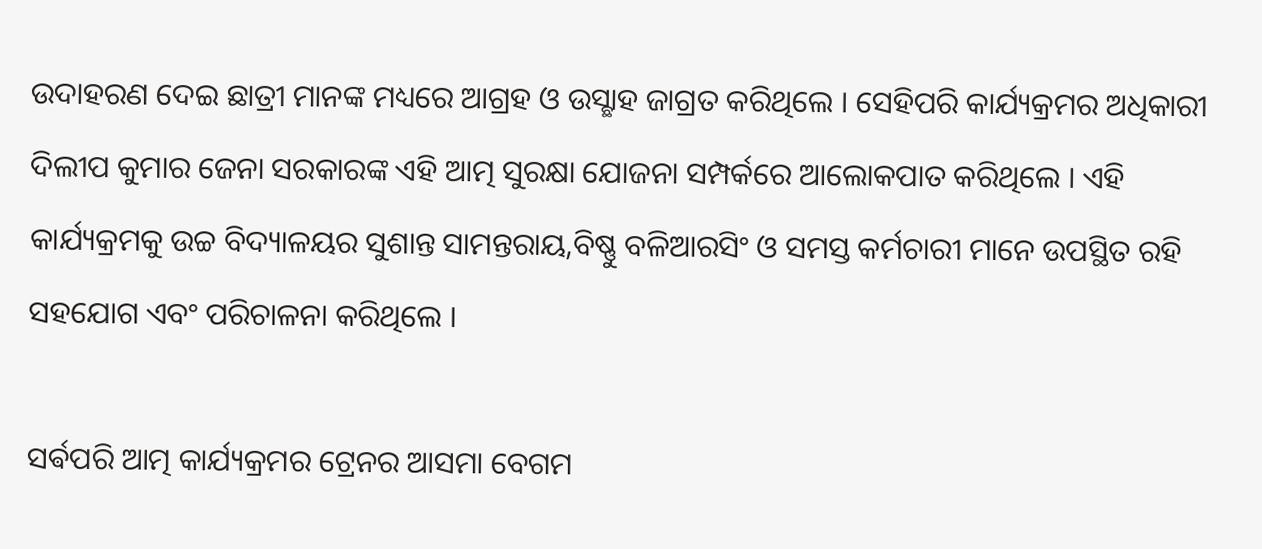ଉଦାହରଣ ଦେଇ ଛାତ୍ରୀ ମାନଙ୍କ ମଧ୍ୟରେ ଆଗ୍ରହ ଓ ଉସ୍ଛାହ ଜାଗ୍ରତ କରିଥିଲେ । ସେହିପରି କାର୍ଯ୍ୟକ୍ରମର ଅଧିକାରୀ ଦିଲୀପ କୁମାର ଜେନା ସରକାରଙ୍କ ଏହି ଆତ୍ମ ସୁରକ୍ଷା ଯୋଜନା ସମ୍ପର୍କରେ ଆଲୋକପାତ କରିଥିଲେ । ଏହି କାର୍ଯ୍ୟକ୍ରମକୁ ଉଚ୍ଚ ବିଦ୍ୟାଳୟର ସୁଶାନ୍ତ ସାମନ୍ତରାୟ,ବିଷ୍ଣୁ ବଳିଆରସିଂ ଓ ସମସ୍ତ କର୍ମଚାରୀ ମାନେ ଉପସ୍ଥିତ ରହି ସହଯୋଗ ଏବଂ ପରିଚାଳନା କରିଥିଲେ ।

ସର୍ଵପରି ଆତ୍ମ କାର୍ଯ୍ୟକ୍ରମର ଟ୍ରେନର ଆସମା ବେଗମ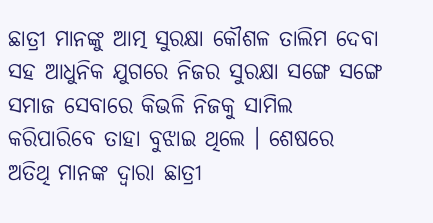ଛାତ୍ରୀ ମାନଙ୍କୁ ଆତ୍ମ ସୁରକ୍ଷା କୌଶଳ ତାଲିମ ଦେବା ସହ ଆଧୁନିକ ଯୁଗରେ ନିଜର ସୁରକ୍ଷା ସଙ୍ଗେ ସଙ୍ଗେ ସମାଜ ସେବାରେ କିଭଳି ନିଜକୁ ସାମିଲ କରିପାରିବେ ତାହା ବୁଝାଇ ଥିଲେ । ଶେଷରେ ଅତିଥି ମାନଙ୍କ ଦ୍ଵାରା ଛାତ୍ରୀ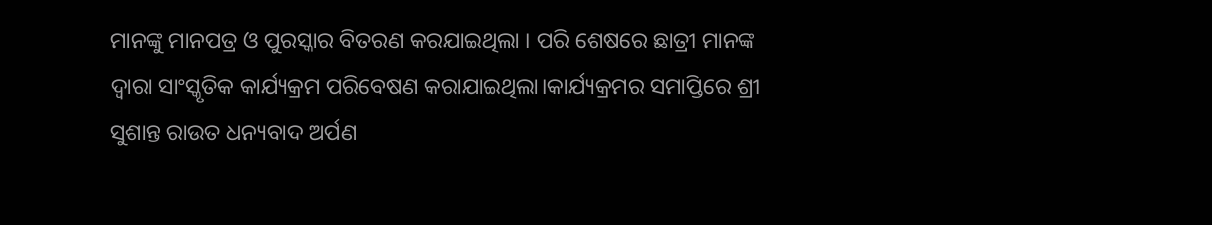ମାନଙ୍କୁ ମାନପତ୍ର ଓ ପୁରସ୍କାର ବିତରଣ କରଯାଇଥିଲା । ପରି ଶେଷରେ ଛାତ୍ରୀ ମାନଙ୍କ ଦ୍ୱାରା ସାଂସ୍କୃତିକ କାର୍ଯ୍ୟକ୍ରମ ପରିବେଷଣ କରାଯାଇଥିଲା।କାର୍ଯ୍ୟକ୍ରମର ସମାପ୍ତିରେ ଶ୍ରୀ ସୁଶାନ୍ତ ରାଉତ ଧନ୍ୟବାଦ ଅର୍ପଣ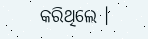କରିଥିଲେ ।